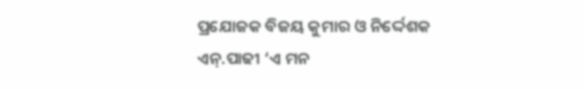ପ୍ରଯୋଜକ ବିଜୟ କୁମାର ଓ ନିର୍ଦ୍ଦେଶକ ଏନ୍.ପାଢୀ ‘ଏ ମନ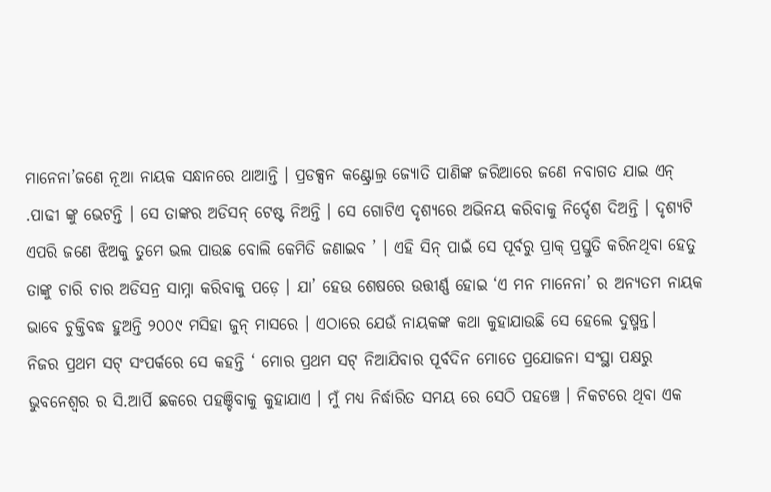ମାନେନା’ଜଣେ ନୂଆ ନାୟକ ସନ୍ଧାନରେ ଥାଆନ୍ତି । ପ୍ରଡକ୍ସନ କଣ୍ଟ୍ରୋଲ୍ର ଜ୍ୟୋତି ପାଣିଙ୍କ ଜରିଆରେ ଜଣେ ନବାଗତ ଯାଇ ଏନ୍ .ପାଢୀ ଙ୍କୁ ଭେଟନ୍ତି । ସେ ତାଙ୍କର ଅଡିସନ୍ ଟେଷ୍ଟ ନିଅନ୍ତି । ସେ ଗୋଟିଏ ଦୃଶ୍ୟରେ ଅଭିନୟ କରିବାକୁ ନିର୍ଦ୍ଦେଶ ଦିଅନ୍ତି । ଦୃଶ୍ୟଟି ଏପରି ଜଣେ ଝିଅକୁ ତୁମେ ଭଲ ପାଉଛ ବୋଲି କେମିତି ଜଣାଇବ ’ । ଏହି ସିନ୍ ପାଇଁ ସେ ପୂର୍ବରୁ ପ୍ରାକ୍ ପ୍ରସ୍ତୁତି କରିନଥିବା ହେତୁ ତାଙ୍କୁ ଚାରି ଚାର ଅଡିସନ୍ର ସାମ୍ନା କରିବାକୁ ପଡ଼େ । ଯା’ ହେଉ ଶେଷରେ ଉତ୍ତୀର୍ଣ୍ଣ ହୋଇ ‘ଏ ମନ ମାନେନା’ ର ଅନ୍ୟତମ ନାୟକ ଭାବେ ଚୁକ୍ତିବଦ୍ଧ ହୁଅନ୍ତି ୨୦୦୯ ମସିହା ଜୁନ୍ ମାସରେ । ଏଠାରେ ଯେଉଁ ନାୟକଙ୍କ କଥା କୁହାଯାଉଛି ସେ ହେଲେ ଦୁଷ୍ମନ୍ତ।
ନିଜର ପ୍ରଥମ ସଟ୍ ସଂପର୍କରେ ସେ କହନ୍ତି ‘ ମୋର ପ୍ରଥମ ସଟ୍ ନିଆଯିବାର ପୂର୍ବଦିନ ମୋତେ ପ୍ରଯୋଜନା ସଂସ୍ଥା ପକ୍ଷରୁ ଭୁବନେଶ୍ୱର ର ସି.ଆର୍ପି ଛକରେ ପହଞ୍ଚିବାକୁ କୁହାଯାଏ । ମୁଁ ମଧ୍ୟ ନିର୍ଦ୍ଧାରିତ ସମୟ ରେ ସେଠି ପହଞ୍ଚେ । ନିକଟରେ ଥିବା ଏକ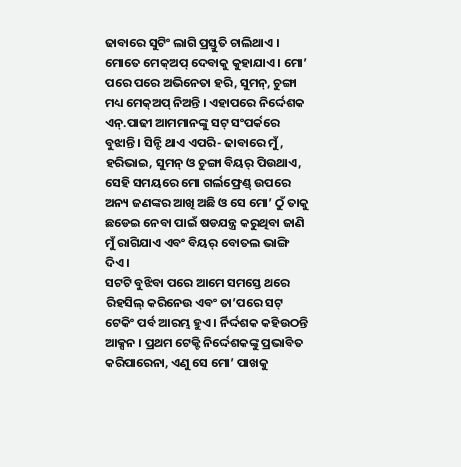ଢାବାରେ ସୁଟିଂ ଲାଗି ପ୍ରସ୍ତୁତି ଚାଲିଥାଏ । ମୋତେ ମେକ୍ଅପ୍ ଦେବାକୁ କୁହାଯାଏ। ମୋ’ ପରେ ପରେ ଅଭିନେତା ହରି, ସୁମନ୍, ଚୁଙ୍ଗା ମଧ୍ୟ ମେକ୍ଅପ୍ ନିଅନ୍ତି । ଏହାପରେ ନିର୍ଦ୍ଦେଶକ ଏନ୍.ପାଢୀ ଆମମାନଙ୍କୁ ସଟ୍ ସଂପର୍କରେ ବୁଝାନ୍ତି । ସିନ୍ଟି ଥାଏ ଏପରି- ଢାବାରେ ମୁଁ, ହରିଭାଇ, ସୁମନ୍ ଓ ଚୁଙ୍ଗା ବିୟର୍ ପିଉଥାଏ, ସେହି ସମୟରେ ମୋ ଗର୍ଲଫ୍ରେଣ୍ଡ୍ ଉପରେ ଅନ୍ୟ ଜଣଙ୍କର ଆଖି ଅଛି ଓ ସେ ମୋ’ ଠୁଁ ତାକୁ ଛଡେଇ ନେବା ପାଇଁ ଷଡଯନ୍ତ୍ର କରୁଥିବା ଜାଣି ମୁଁ ରାଗିଯାଏ ଏବଂ ବିୟର୍ ବୋତଲ ଭାଙ୍ଗି ଦିଏ ।
ସଟଟି ବୁଝିବା ପରେ ଆମେ ସମସ୍ତେ ଥରେ ରିହସିଲ୍ କରିନେଉ ଏବଂ ତା’ପରେ ସଟ୍ ଟେକିଂ ପର୍ବ ଆରମ୍ଭ ହୁଏ । ର୍ନିର୍ଦ୍ଦଶକ କହିଉଠନ୍ତି ଆକ୍ସନ । ପ୍ରଥମ ଟେକ୍ଟି ନିର୍ଦ୍ଦେଶକଙ୍କୁ ପ୍ରଭାବିତ କରିପାରେନା, ଏଣୁ ସେ ମୋ’ ପାଖକୁ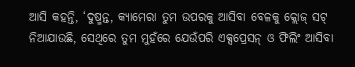ଆସି କହନ୍ତି, ‘ଦୁଷ୍ମନ୍ତ, କ୍ୟାମେରା ତୁମ ଉପରକୁ ଆସିବା ବେଳକୁ କ୍ଲୋଜ୍ ସଟ୍ ନିଆଯାଉଛି, ସେଥିରେ ତୁମ ମୁହଁରେ ଯେଉଁପରି ଏକ୍ସପ୍ରେସନ୍ ଓ ଫିଲିଂ ଆସିବା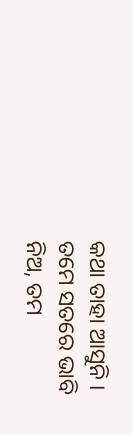କଥା ତାହା ଆସୁନି । ତମେ ସତରେ ଭାବି ନିଅ, ତମ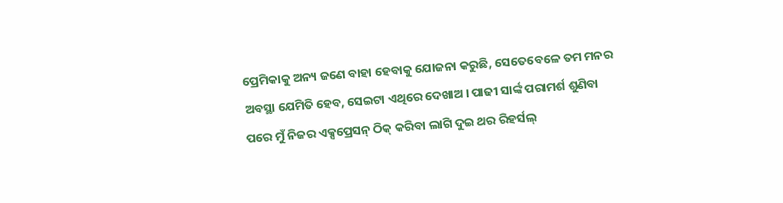ପ୍ରେମିକାକୁ ଅନ୍ୟ ଜଣେ ବାହା ହେବାକୁ ଯୋଜନା କରୁଛି, ସେତେବେଳେ ତମ ମନର ଅବସ୍ଥା ଯେମିତି ହେବ, ସେଇଟା ଏଥିରେ ଦେଖାଅ । ପାଢୀ ସାର୍ଙ୍କ ପରାମର୍ଶ ଶୁଣିବା ପରେ ମୁଁ ନିଜର ଏକ୍ସପ୍ରେସନ୍ ଠିକ୍ କରିବା ଲାଗି ଦୁଇ ଥର ରିହର୍ସଲ୍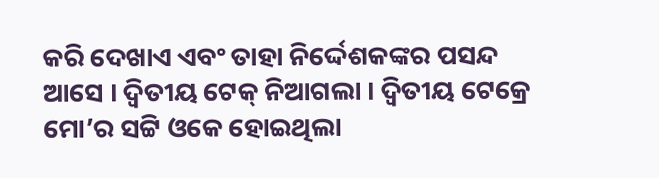କରି ଦେଖାଏ ଏବଂ ତାହା ନିର୍ଦ୍ଦେଶକଙ୍କର ପସନ୍ଦ ଆସେ । ଦ୍ୱିତୀୟ ଟେକ୍ ନିଆଗଲା । ଦ୍ୱିତୀୟ ଟେକ୍ରେ ମୋ’ର ସଟ୍ଟି ଓକେ ହୋଇଥିଲା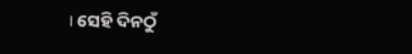। ସେହି ଦିନଠୁଁ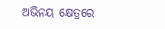ଅଭିନୟ କ୍ଷେତ୍ରରେ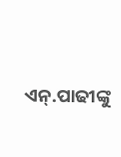ଏନ୍.ପାଢୀଙ୍କୁ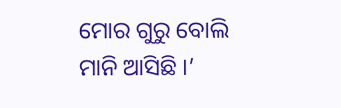ମୋର ଗୁରୁ ବୋଲି ମାନି ଆସିଛି ।’